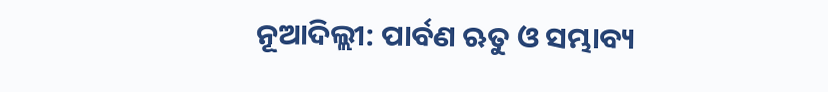ନୂଆଦିଲ୍ଲୀ: ପାର୍ବଣ ଋତୁ ଓ ସମ୍ଭାବ୍ୟ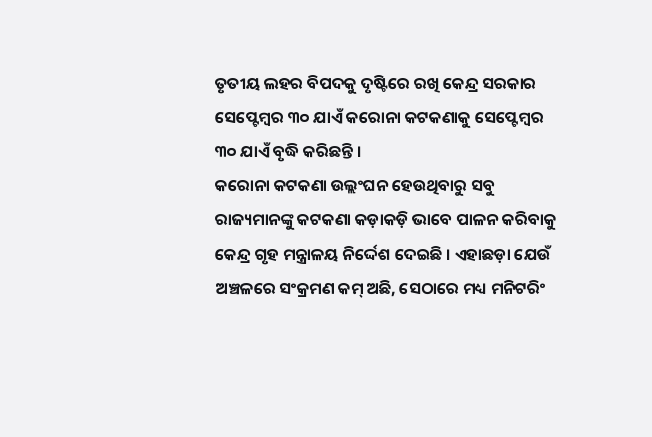ତୃତୀୟ ଲହର ବିପଦକୁ ଦୃଷ୍ଟିରେ ରଖି କେନ୍ଦ୍ର ସରକାର ସେପ୍ଟେମ୍ବର ୩୦ ଯାଏଁ କରୋନା କଟକଣାକୁ ସେପ୍ଟେମ୍ବର ୩୦ ଯାଏଁ ବୃଦ୍ଧି କରିଛନ୍ତି ।
କରୋନା କଟକଣା ଉଲ୍ଲଂଘନ ହେଉଥିବାରୁ ସବୁ ରାଜ୍ୟମାନଙ୍କୁ କଟକଣା କଡ଼ାକଡ଼ି ଭାବେ ପାଳନ କରିବାକୁ କେନ୍ଦ୍ର ଗୃହ ମନ୍ତ୍ରାଳୟ ନିର୍ଦ୍ଦେଶ ଦେଇଛି । ଏହାଛଡ଼ା ଯେଉଁ ଅଞ୍ଚଳରେ ସଂକ୍ରମଣ କମ୍ ଅଛି, ସେଠାରେ ମଧ୍ୟ ମନିଟରିଂ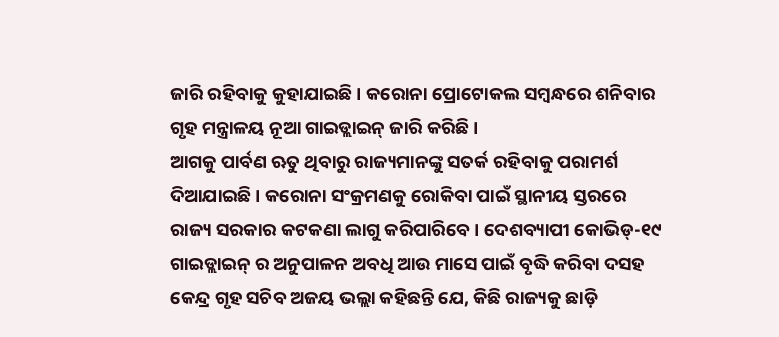ଜାରି ରହିବାକୁ କୁହାଯାଇଛି । କରୋନା ପ୍ରୋଟୋକଲ ସମ୍ବନ୍ଧରେ ଶନିବାର ଗୃହ ମନ୍ତ୍ରାଳୟ ନୂଆ ଗାଇଡ୍ଲାଇନ୍ ଜାରି କରିଛି ।
ଆଗକୁ ପାର୍ବଣ ଋତୁ ଥିବାରୁ ରାଜ୍ୟମାନଙ୍କୁ ସତର୍କ ରହିବାକୁ ପରାମର୍ଶ ଦିଆଯାଇଛି । କରୋନା ସଂକ୍ରମଣକୁ ରୋକିବା ପାଇଁ ସ୍ଥାନୀୟ ସ୍ତରରେ ରାଜ୍ୟ ସରକାର କଟକଣା ଲାଗୁ କରିପାରିବେ । ଦେଶବ୍ୟାପୀ କୋଭିଡ୍-୧୯ ଗାଇଡ୍ଲାଇନ୍ ର ଅନୁପାଳନ ଅବଧି ଆଉ ମାସେ ପାଇଁ ବୃଦ୍ଧି କରିବା ଦସହ କେନ୍ଦ୍ର ଗୃହ ସଚିବ ଅଜୟ ଭଲ୍ଲା କହିଛନ୍ତି ଯେ, କିଛି ରାଜ୍ୟକୁ ଛାଡ଼ି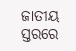ଜାତୀୟ ସ୍ତରରେ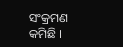ସଂକ୍ରମଣ କମିଛି ।